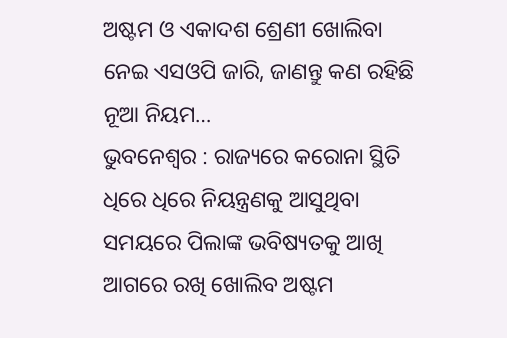ଅଷ୍ଟମ ଓ ଏକାଦଶ ଶ୍ରେଣୀ ଖୋଲିବା ନେଇ ଏସଓପି ଜାରି, ଜାଣନ୍ତୁ କଣ ରହିଛି ନୂଆ ନିୟମ…
ଭୁବନେଶ୍ୱର : ରାଜ୍ୟରେ କରୋନା ସ୍ଥିତି ଧିରେ ଧିରେ ନିୟନ୍ତ୍ରଣକୁ ଆସୁଥିବା ସମୟରେ ପିଲାଙ୍କ ଭବିଷ୍ୟତକୁ ଆଖି ଆଗରେ ରଖି ଖୋଲିବ ଅଷ୍ଟମ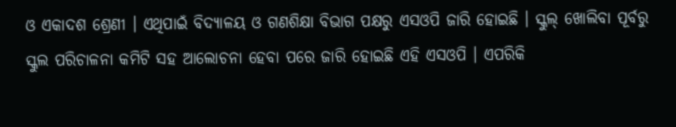ଓ ଏକାଦଶ ଶ୍ରେଣୀ । ଏଥିପାଇଁ ବିଦ୍ୟାଳୟ ଓ ଗଣଶିକ୍ଷା ବିଭାଗ ପକ୍ଷରୁ ଏସଓପି ଜାରି ହୋଇଛି । ସ୍କୁଲ୍ ଖୋଲିବା ପୂର୍ବରୁ ସ୍କୁଲ ପରିଚାଳନା କମିଟି ସହ ଆଲୋଚନା ହେବା ପରେ ଜାରି ହୋଇଛି ଏହି ଏସଓପି । ଏପରିକି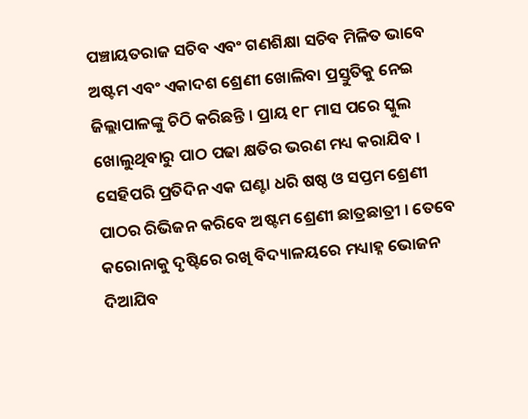ପଞ୍ଚାୟତରାଜ ସଚିବ ଏବଂ ଗଣଶିକ୍ଷା ସଚିବ ମିଳିତ ଭାବେ ଅଷ୍ଟମ ଏବଂ ଏକାଦଶ ଶ୍ରେଣୀ ଖୋଲିବା ପ୍ରସ୍ତୁତିକୁ ନେଇ ଜିଲ୍ଲାପାଳଙ୍କୁ ଚିଠି କରିଛନ୍ତି । ପ୍ରାୟ ୧୮ ମାସ ପରେ ସ୍କୁଲ ଖୋଲୁଥିବାରୁ ପାଠ ପଢା କ୍ଷତିର ଭରଣ ମଧ୍ୟ କରାଯିବ । ସେହିପରି ପ୍ରତିଦିନ ଏକ ଘଣ୍ଟା ଧରି ଷଷ୍ଠ ଓ ସପ୍ତମ ଶ୍ରେଣୀ ପାଠର ରିଭିଜନ କରିବେ ଅଷ୍ଟମ ଶ୍ରେଣୀ ଛାତ୍ରଛାତ୍ରୀ । ତେବେ କରୋନାକୁ ଦୃଷ୍ଟିରେ ରଖି ବିଦ୍ୟାଳୟରେ ମଧ୍ୟାହ୍ନ ଭୋଜନ ଦିଆଯିବ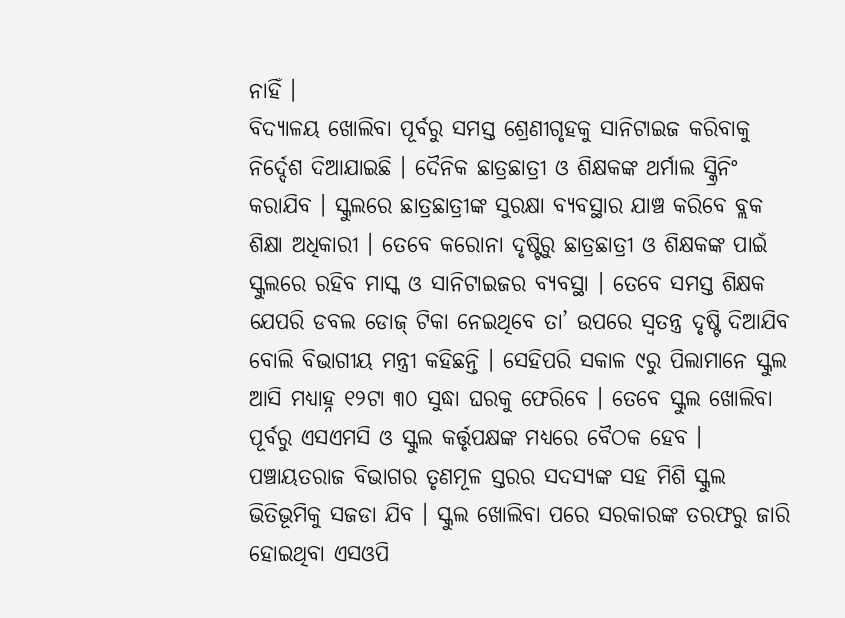ନାହିଁ ।
ବିଦ୍ୟାଳୟ ଖୋଲିବା ପୂର୍ବରୁ ସମସ୍ତ ଶ୍ରେଣୀଗୃହକୁ ସାନିଟାଇଜ କରିବାକୁ ନିର୍ଦ୍ଦେଶ ଦିଆଯାଇଛି । ଦୈନିକ ଛାତ୍ରଛାତ୍ରୀ ଓ ଶିକ୍ଷକଙ୍କ ଥର୍ମାଲ ସ୍କ୍ରିନିଂ କରାଯିବ । ସ୍କୁଲରେ ଛାତ୍ରଛାତ୍ରୀଙ୍କ ସୁରକ୍ଷା ବ୍ୟବସ୍ଥାର ଯାଞ୍ଚ କରିବେ ବ୍ଲକ ଶିକ୍ଷା ଅଧିକାରୀ । ତେବେ କରୋନା ଦୃଷ୍ଟିରୁ ଛାତ୍ରଛାତ୍ରୀ ଓ ଶିକ୍ଷକଙ୍କ ପାଇଁ ସ୍କୁଲରେ ରହିବ ମାସ୍କ ଓ ସାନିଟାଇଜର ବ୍ୟବସ୍ଥା । ତେବେ ସମସ୍ତ ଶିକ୍ଷକ ଯେପରି ଡବଲ ଡୋଜ୍ ଟିକା ନେଇଥିବେ ତା’ ଉପରେ ସ୍ୱତନ୍ତ୍ର ଦୃଷ୍ଟି ଦିଆଯିବ ବୋଲି ବିଭାଗୀୟ ମନ୍ତ୍ରୀ କହିଛନ୍ତି । ସେହିପରି ସକାଳ ୯ରୁ ପିଲାମାନେ ସ୍କୁଲ ଆସି ମଧ୍ୟାହ୍ନ ୧୨ଟା ୩୦ ସୁଦ୍ଧା ଘରକୁ ଫେରିବେ । ତେବେ ସ୍କୁଲ ଖୋଲିବା ପୂର୍ବରୁ ଏସଏମସି ଓ ସ୍କୁଲ କର୍ତ୍ତୃପକ୍ଷଙ୍କ ମଧ୍ୟରେ ବୈଠକ ହେବ । ପଞ୍ଚାୟତରାଜ ବିଭାଗର ତୃଣମୂଳ ସ୍ତରର ସଦସ୍ୟଙ୍କ ସହ ମିଶି ସ୍କୁଲ ଭିତିଭୂମିକୁ ସଜଡା ଯିବ । ସ୍କୁଲ ଖୋଲିବା ପରେ ସରକାରଙ୍କ ତରଫରୁ ଜାରି ହୋଇଥିବା ଏସଓପି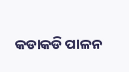କଡାକଡି ପାଳନ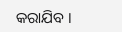କରାଯିବ ।